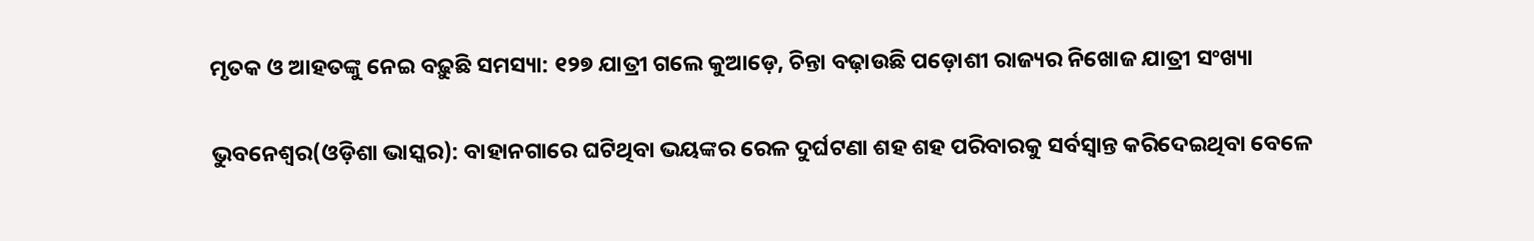ମୃତକ ଓ ଆହତଙ୍କୁ ନେଇ ବଢ଼ୁଛି ସମସ୍ୟା: ୧୨୭ ଯାତ୍ରୀ ଗଲେ କୁଆଡ଼େ, ଚିନ୍ତା ବଢ଼ାଉଛି ପଡ଼ୋଶୀ ରାଜ୍ୟର ନିଖୋଜ ଯାତ୍ରୀ ସଂଖ୍ୟା

ଭୁବନେଶ୍ୱର(ଓଡ଼ିଶା ଭାସ୍କର): ବାହାନଗାରେ ଘଟିଥିବା ଭୟଙ୍କର ରେଳ ଦୁର୍ଘଟଣା ଶହ ଶହ ପରିବାରକୁ ସର୍ବସ୍ୱାନ୍ତ କରିଦେଇଥିବା ବେଳେ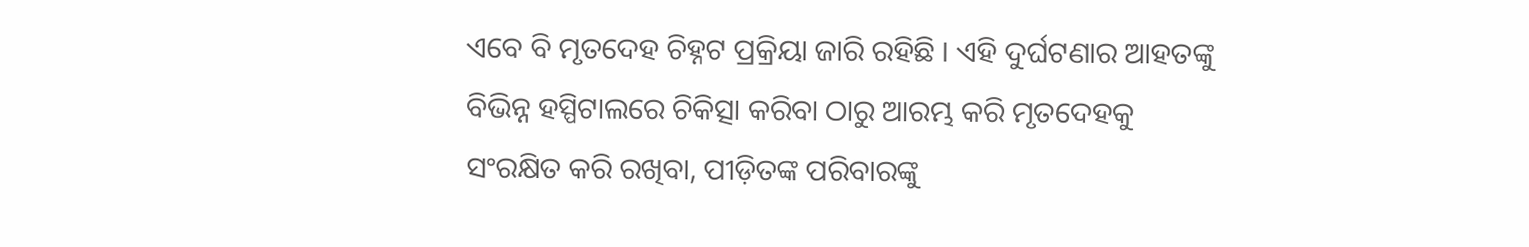ଏବେ ବି ମୃତଦେହ ଚିହ୍ନଟ ପ୍ରକ୍ରିୟା ଜାରି ରହିଛି । ଏହି ଦୁର୍ଘଟଣାର ଆହତଙ୍କୁ ବିଭିନ୍ନ ହସ୍ପିଟାଲରେ ଚିକିତ୍ସା କରିବା ଠାରୁ ଆରମ୍ଭ କରି ମୃତଦେହକୁ ସଂରକ୍ଷିତ କରି ରଖିବା, ପୀଡ଼ିତଙ୍କ ପରିବାରଙ୍କୁ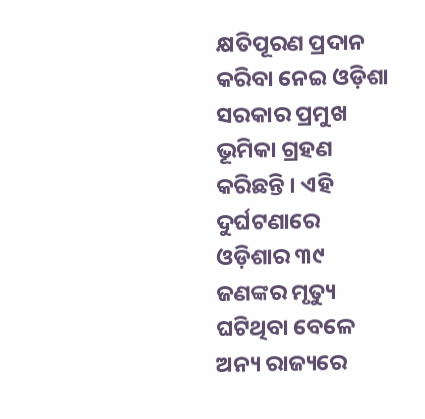କ୍ଷତିପୂରଣ ପ୍ରଦାନ କରିବା ନେଇ ଓଡ଼ିଶା ସରକାର ପ୍ରମୁଖ ଭୂମିକା ଗ୍ରହଣ କରିଛନ୍ତି । ଏହି ଦୁର୍ଘଟଣାରେ ଓଡ଼ିଶାର ୩୯ ଜଣଙ୍କର ମୃତ୍ୟୁ ଘଟିଥିବା ବେଳେ ଅନ୍ୟ ରାଜ୍ୟରେ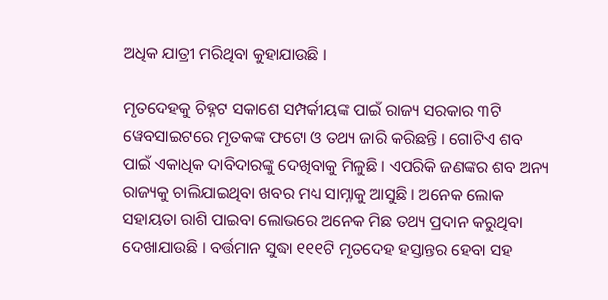ଅଧିକ ଯାତ୍ରୀ ମରିଥିବା କୁହାଯାଉଛି ।

ମୃତଦେହକୁ ଚିହ୍ନଟ ସକାଶେ ସମ୍ପର୍କୀୟଙ୍କ ପାଇଁ ରାଜ୍ୟ ସରକାର ୩ଟି ୱେବସାଇଟରେ ମୃତକଙ୍କ ଫଟୋ ଓ ତଥ୍ୟ ଜାରି କରିଛନ୍ତି । ଗୋଟିଏ ଶବ ପାଇଁ ଏକାଧିକ ଦାବିଦାରଙ୍କୁ ଦେଖିବାକୁ ମିଳୁଛି । ଏପରିକି ଜଣଙ୍କର ଶବ ଅନ୍ୟ ରାଜ୍ୟକୁ ଚାଲିଯାଇଥିବା ଖବର ମଧ୍ୟ ସାମ୍ନାକୁ ଆସୁଛି । ଅନେକ ଲୋକ ସହାୟତା ରାଶି ପାଇବା ଲୋଭରେ ଅନେକ ମିଛ ତଥ୍ୟ ପ୍ରଦାନ କରୁଥିବା ଦେଖାଯାଉଛି । ବର୍ତ୍ତମାନ ସୁଦ୍ଧା ୧୧୧ଟି ମୃତଦେହ ହସ୍ତାନ୍ତର ହେବା ସହ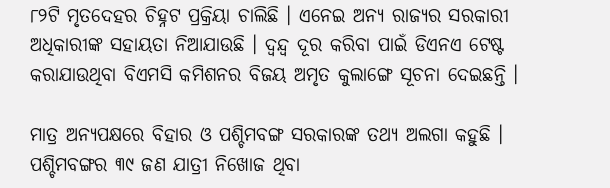୮୨ଟି ମୃତଦେହର ଚିହ୍ନଟ ପ୍ରକ୍ରିୟା ଚାଲିଛି । ଏନେଇ ଅନ୍ୟ ରାଜ୍ୟର ସରକାରୀ ଅଧିକାରୀଙ୍କ ସହାୟତା ନିଆଯାଉଛି । ଦ୍ୱନ୍ଦ୍ୱ ଦୂର କରିବା ପାଇଁ ଡିଏନଏ ଟେଷ୍ଟ କରାଯାଉଥିବା ବିଏମସି କମିଶନର ବିଜୟ ଅମୃତ କୁଲାଙ୍ଗେ ସୂଚନା ଦେଇଛନ୍ତି ।

ମାତ୍ର ଅନ୍ୟପକ୍ଷରେ ବିହାର ଓ ପଶ୍ଚିମବଙ୍ଗ ସରକାରଙ୍କ ତଥ୍ୟ ଅଲଗା କହୁଛି । ପଶ୍ଚିମବଙ୍ଗର ୩୯ ଜଣ ଯାତ୍ରୀ ନିଖୋଜ ଥିବା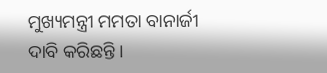ମୁଖ୍ୟମନ୍ତ୍ରୀ ମମତା ବାନାର୍ଜୀ ଦାବି କରିଛନ୍ତି ।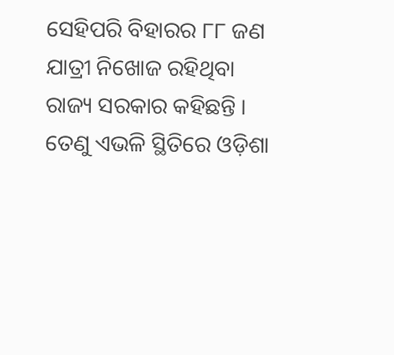ସେହିପରି ବିହାରର ୮୮ ଜଣ ଯାତ୍ରୀ ନିଖୋଜ ରହିଥିବା ରାଜ୍ୟ ସରକାର କହିଛନ୍ତି । ତେଣୁ ଏଭଳି ସ୍ଥିତିରେ ଓଡ଼ିଶା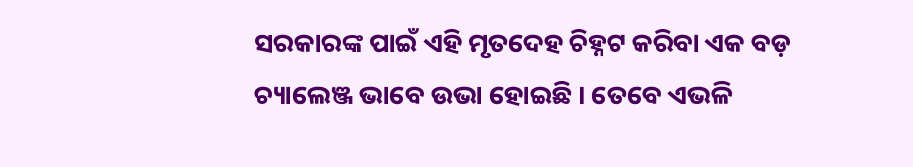ସରକାରଙ୍କ ପାଇଁ ଏହି ମୃତଦେହ ଚିହ୍ନଟ କରିବା ଏକ ବଡ଼ ଚ୍ୟାଲେଞ୍ଜ ଭାବେ ଉଭା ହୋଇଛି । ତେବେ ଏଭଳି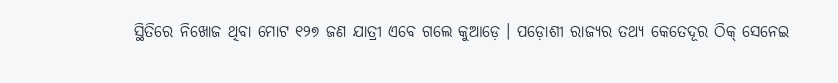ସ୍ଥିତିରେ ନିଖୋଜ ଥିବା ମୋଟ ୧୨୭ ଜଣ ଯାତ୍ରୀ ଏବେ ଗଲେ କୁଆଡ଼େ । ପଡ଼ୋଶୀ ରାଜ୍ୟର ତଥ୍ୟ କେତେଦୂର ଠିକ୍ ସେନେଇ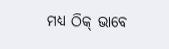ମଧ୍ୟ ଠିକ୍ ଭାବେ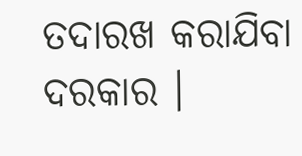ତଦାରଖ କରାଯିବା ଦରକାର ।